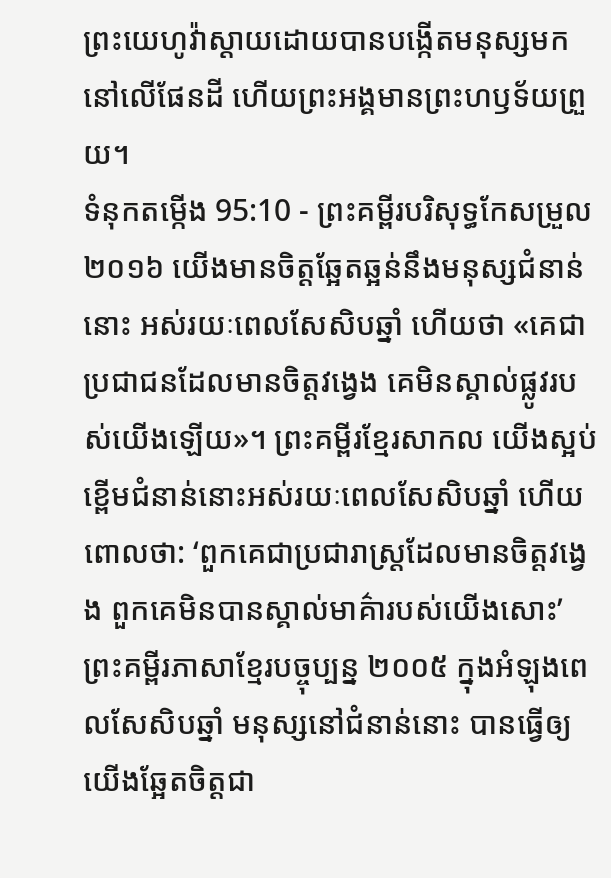ព្រះយេហូវ៉ាស្តាយដោយបានបង្កើតមនុស្សមកនៅលើផែនដី ហើយព្រះអង្គមានព្រះហឫទ័យព្រួយ។
ទំនុកតម្កើង 95:10 - ព្រះគម្ពីរបរិសុទ្ធកែសម្រួល ២០១៦ យើងមានចិត្តឆ្អែតឆ្អន់នឹងមនុស្សជំនាន់នោះ អស់រយៈពេលសែសិបឆ្នាំ ហើយថា «គេជាប្រជាជនដែលមានចិត្តវង្វេង គេមិនស្គាល់ផ្លូវរបស់យើងឡើយ»។ ព្រះគម្ពីរខ្មែរសាកល យើងស្អប់ខ្ពើមជំនាន់នោះអស់រយៈពេលសែសិបឆ្នាំ ហើយពោលថា: ‘ពួកគេជាប្រជារាស្ត្រដែលមានចិត្តវង្វេង ពួកគេមិនបានស្គាល់មាគ៌ារបស់យើងសោះ’ ព្រះគម្ពីរភាសាខ្មែរបច្ចុប្បន្ន ២០០៥ ក្នុងអំឡុងពេលសែសិបឆ្នាំ មនុស្សនៅជំនាន់នោះ បានធ្វើឲ្យយើងឆ្អែតចិត្តជា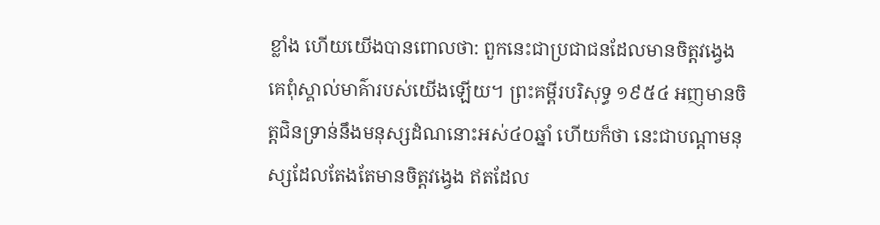ខ្លាំង ហើយយើងបានពោលថា: ពួកនេះជាប្រជាជនដែលមានចិត្តវង្វេង គេពុំស្គាល់មាគ៌ារបស់យើងឡើយ។ ព្រះគម្ពីរបរិសុទ្ធ ១៩៥៤ អញមានចិត្តជិនទ្រាន់នឹងមនុស្សដំណនោះអស់៤០ឆ្នាំ ហើយក៏ថា នេះជាបណ្តាមនុស្សដែលតែងតែមានចិត្តវង្វេង ឥតដែល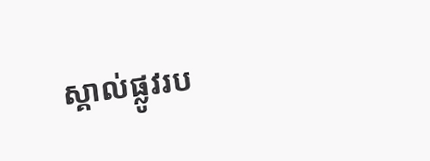ស្គាល់ផ្លូវរប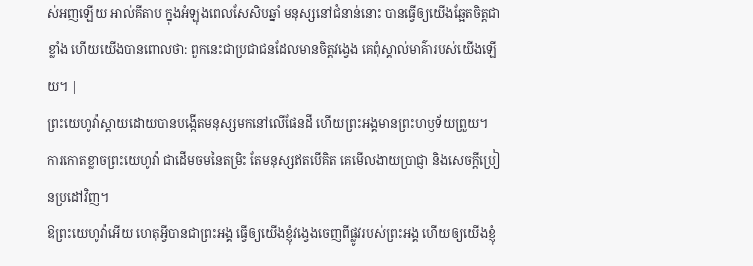ស់អញឡើយ អាល់គីតាប ក្នុងអំឡុងពេលសែសិបឆ្នាំ មនុស្សនៅជំនាន់នោះ បានធ្វើឲ្យយើងឆ្អែតចិត្តជាខ្លាំង ហើយយើងបានពោលថា: ពួកនេះជាប្រជាជនដែលមានចិត្តវង្វេង គេពុំស្គាល់មាគ៌ារបស់យើងឡើយ។ |
ព្រះយេហូវ៉ាស្តាយដោយបានបង្កើតមនុស្សមកនៅលើផែនដី ហើយព្រះអង្គមានព្រះហឫទ័យព្រួយ។
ការកោតខ្លាចព្រះយេហូវ៉ា ជាដើមចមនៃតម្រិះ តែមនុស្សឥតបើគិត គេមើលងាយប្រាជ្ញា និងសេចក្ដីប្រៀនប្រដៅវិញ។
ឱព្រះយេហូវ៉ាអើយ ហេតុអ្វីបានជាព្រះអង្គ ធ្វើឲ្យយើងខ្ញុំវង្វេងចេញពីផ្លូវរបស់ព្រះអង្គ ហើយឲ្យយើងខ្ញុំ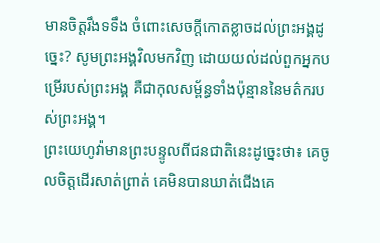មានចិត្តរឹងទទឹង ចំពោះសេចក្ដីកោតខ្លាចដល់ព្រះអង្គដូច្នេះ? សូមព្រះអង្គវិលមកវិញ ដោយយល់ដល់ពួកអ្នកបម្រើរបស់ព្រះអង្គ គឺជាកុលសម្ព័ន្ធទាំងប៉ុន្មាននៃមត៌ករបស់ព្រះអង្គ។
ព្រះយេហូវ៉ាមានព្រះបន្ទូលពីជនជាតិនេះដូច្នេះថា៖ គេចូលចិត្តដើរសាត់ព្រាត់ គេមិនបានឃាត់ជើងគេ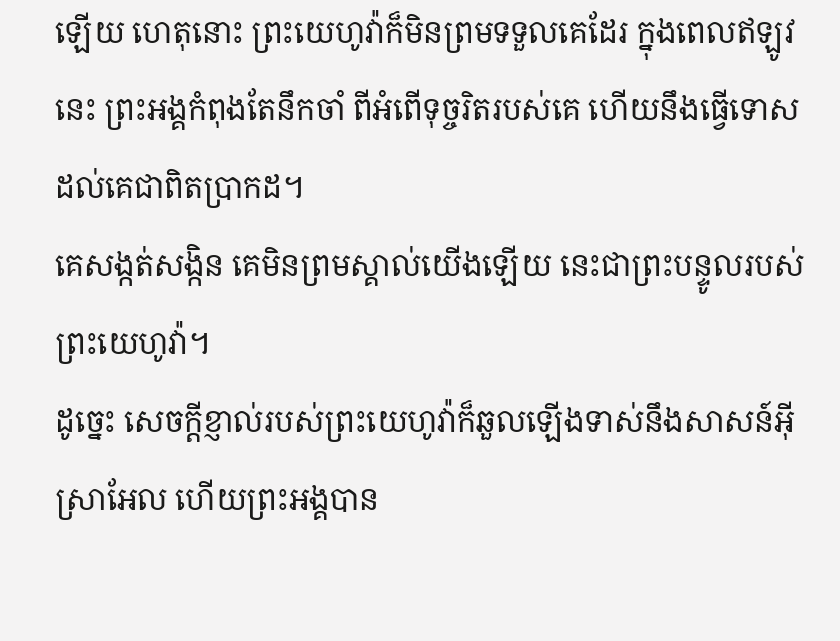ឡើយ ហេតុនោះ ព្រះយេហូវ៉ាក៏មិនព្រមទទួលគេដែរ ក្នុងពេលឥឡូវនេះ ព្រះអង្គកំពុងតែនឹកចាំ ពីអំពើទុច្ចរិតរបស់គេ ហើយនឹងធ្វើទោស ដល់គេជាពិតប្រាកដ។
គេសង្កត់សង្កិន គេមិនព្រមស្គាល់យើងឡើយ នេះជាព្រះបន្ទូលរបស់ព្រះយេហូវ៉ា។
ដូច្នេះ សេចក្ដីខ្ញាល់របស់ព្រះយេហូវ៉ាក៏ឆួលឡើងទាស់នឹងសាសន៍អ៊ីស្រាអែល ហើយព្រះអង្គបាន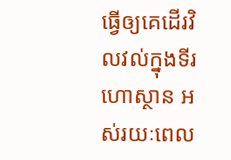ធ្វើឲ្យគេដើរវិលវល់ក្នុងទីរហោស្ថាន អស់រយៈពេល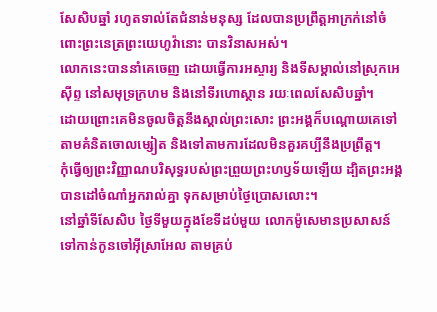សែសិបឆ្នាំ រហូតទាល់តែជំនាន់មនុស្ស ដែលបានប្រព្រឹត្តអាក្រក់នៅចំពោះព្រះនេត្រព្រះយេហូវ៉ានោះ បានវិនាសអស់។
លោកនេះបាននាំគេចេញ ដោយធ្វើការអស្ចារ្យ និងទីសម្គាល់នៅស្រុកអេស៊ីព្ទ នៅសមុទ្រក្រហម និងនៅទីរហោស្ថាន រយៈពេលសែសិបឆ្នាំ។
ដោយព្រោះគេមិនចូលចិត្តនឹងស្គាល់ព្រះសោះ ព្រះអង្គក៏បណ្ដោយគេទៅតាមគំនិតចោលម្សៀត និងទៅតាមការដែលមិនគួរគប្បីនឹងប្រព្រឹត្ត។
កុំធ្វើឲ្យព្រះវិញ្ញាណបរិសុទ្ធរបស់ព្រះព្រួយព្រះហឫទ័យឡើយ ដ្បិតព្រះអង្គបានដៅចំណាំអ្នករាល់គ្នា ទុកសម្រាប់ថ្ងៃប្រោសលោះ។
នៅឆ្នាំទីសែសិប ថ្ងៃទីមួយក្នុងខែទីដប់មួយ លោកម៉ូសេមានប្រសាសន៍ទៅកាន់កូនចៅអ៊ីស្រាអែល តាមគ្រប់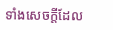ទាំងសេចក្ដីដែល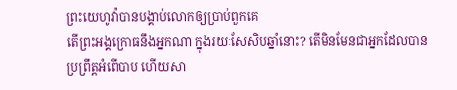ព្រះយេហូវ៉ាបានបង្គាប់លោកឲ្យប្រាប់ពួកគេ
តើព្រះអង្គក្រោធនឹងអ្នកណា ក្នុងរយៈសែសិបឆ្នាំនោះ? តើមិនមែនជាអ្នកដែលបានប្រព្រឹត្តអំពើបាប ហើយសា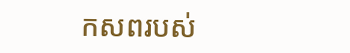កសពរបស់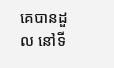គេបានដួល នៅទី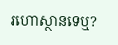រហោស្ថានទេឬ?